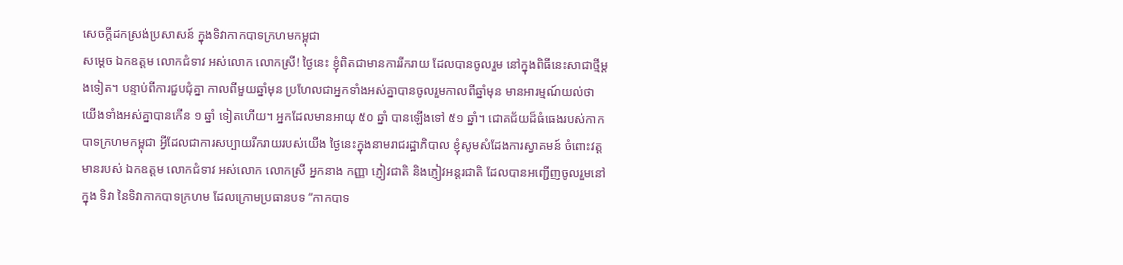សេចក្តីដកស្រង់ប្រសាសន៍ ក្នុងទិវាកាកបាទក្រហមកម្ពុជា
សម្តេច ឯកឧត្តម លោកជំទាវ អស់លោក លោកស្រី! ថ្ងៃនេះ ខ្ញុំពិតជាមានការរីករាយ ដែលបានចូលរួម នៅក្នុងពិធីនេះសាជាថ្មីម្តងទៀត។ បន្ទាប់ពីការជួបជុំគ្នា កាលពីមួយឆ្នាំមុន ប្រហែលជាអ្នកទាំងអស់គ្នាបានចូលរួមកាលពីឆ្នាំមុន មានអារម្មណ៍យល់ថា យើងទាំងអស់គ្នាបានកើន ១ ឆ្នាំ ទៀតហើយ។ អ្នកដែលមានអាយុ ៥០ ឆ្នាំ បានឡើងទៅ ៥១ ឆ្នាំ។ ជោគជ័យដ៏ធំធេងរបស់កាកបាទក្រហមកម្ពុជា អ្វីដែលជាការសប្បាយរីករាយរបស់យើង ថ្ងៃនេះក្នុងនាមរាជរដ្ឋាភិបាល ខ្ញុំសូមសំដែងការស្វាគមន៍ ចំពោះវត្តមានរបស់ ឯកឧត្តម លោកជំទាវ អស់លោក លោកស្រី អ្នកនាង កញ្ញា ភ្ញៀវជាតិ និងភ្ញៀវអន្តរជាតិ ដែលបានអញ្ជើញចូលរួមនៅក្នុង ទិវា នៃទិវាកាកបាទក្រហម ដែលក្រោមប្រធានបទ “កាកបាទ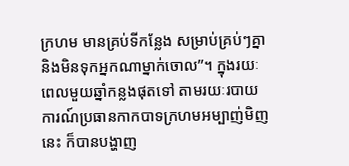ក្រហម មានគ្រប់ទីកន្លែង សម្រាប់គ្រប់ៗគ្នា និងមិនទុកអ្នកណាម្នាក់ចោល”។ ក្នុងរយៈពេលមួយឆ្នាំកន្លងផុតទៅ តាមរយៈរបាយការណ៍ប្រធានកាកបាទក្រហមអម្បាញ់មិញនេះ ក៏បានបង្ហាញ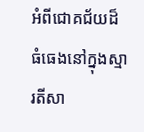អំពីជោគជ័យដ៏ធំធេងនៅក្នុងស្មារតីសា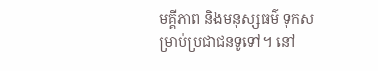មគ្គីភាព និងមនុស្សធម៌ ទុកសម្រាប់ប្រជាជនទូទៅ។ នៅ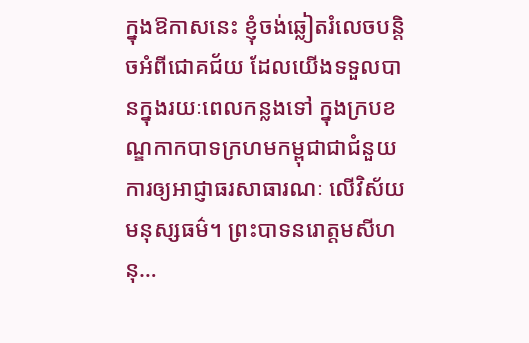ក្នុងឱកាសនេះ ខ្ញុំចង់ឆ្លៀតរំលេចបន្តិចអំពីជោគជ័យ ដែលយើងទទួលបានក្នុងរយៈពេលកន្លងទៅ ក្នុងក្របខណ្ឌកាកបាទក្រហមកម្ពុជាជាជំនួយការឲ្យអាជ្ញាធរសាធារណៈ លើវិស័យមនុស្សធម៌។ ព្រះបាទនរោត្តមសីហនុ…